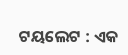ଟୟଲେଟ : ଏକ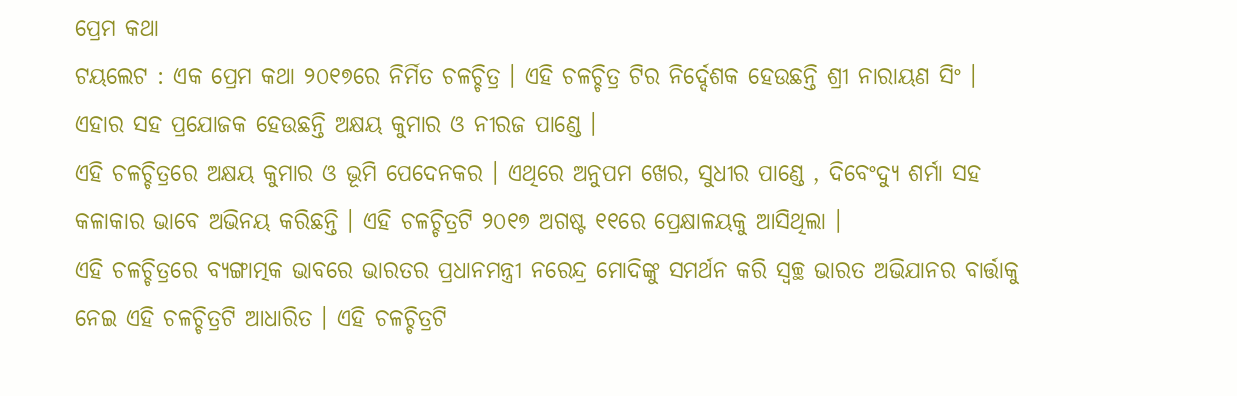ପ୍ରେମ କଥା
ଟୟଲେଟ : ଏକ ପ୍ରେମ କଥା ୨୦୧୭ରେ ନିର୍ମିତ ଚଳଚ୍ଚିତ୍ର । ଏହି ଚଳଚ୍ଚିତ୍ର ଟିର ନିର୍ଦ୍ଦେଶକ ହେଉଛନ୍ତି ଶ୍ରୀ ନାରାୟଣ ସିଂ । ଏହାର ସହ ପ୍ରଯୋଜକ ହେଉଛନ୍ତି ଅକ୍ଷୟ କୁମାର ଓ ନୀରଜ ପାଣ୍ଡେ ।
ଏହି ଚଳଚ୍ଚିତ୍ରରେ ଅକ୍ଷୟ କୁମାର ଓ ଭୂମି ପେଦେନକର । ଏଥିରେ ଅନୁପମ ଖେର, ସୁଧୀର ପାଣ୍ଡେ , ଦିବେଂଦ୍ୟୁ ଶର୍ମା ସହ କଳାକାର ଭାବେ ଅଭିନୟ କରିଛନ୍ତି । ଏହି ଚଳଚ୍ଚିତ୍ରଟି ୨୦୧୭ ଅଗଷ୍ଟ ୧୧ରେ ପ୍ରେକ୍ଷାଳୟକୁ ଆସିଥିଲା ।
ଏହି ଚଳଚ୍ଚିତ୍ରରେ ବ୍ୟଙ୍ଗାତ୍ମକ ଭାବରେ ଭାରତର ପ୍ରଧାନମନ୍ତ୍ରୀ ନରେନ୍ଦ୍ର ମୋଦିଙ୍କୁ ସମର୍ଥନ କରି ସ୍ୱଚ୍ଛ ଭାରତ ଅଭିଯାନର ବାର୍ତ୍ତାକୁ ନେଇ ଏହି ଚଳଚ୍ଚିତ୍ରଟି ଆଧାରିତ । ଏହି ଚଳଚ୍ଚିତ୍ରଟି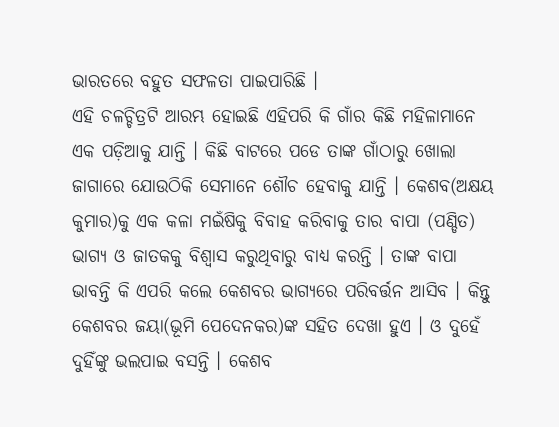ଭାରତରେ ବହୁତ ସଫଳତା ପାଇପାରିଛି ।
ଏହି ଚଳଚ୍ଚିତ୍ରଟି ଆରମ୍ଭ ହୋଇଛି ଏହିପରି କି ଗାଁର କିଛି ମହିଳାମାନେ ଏକ ପଡ଼ିଆକୁ ଯାନ୍ତି । କିଛି ବାଟରେ ପଡେ ତାଙ୍କ ଗାଁଠାରୁ ଖୋଲା ଜାଗାରେ ଯୋଉଠିକି ସେମାନେ ଶୌଚ ହେବାକୁ ଯାନ୍ତି । କେଶବ(ଅକ୍ଷୟ କୁମାର)କୁ ଏକ କଳା ମଇଁଷିକୁ ବିବାହ କରିବାକୁ ତାର ବାପା (ପଣ୍ଡିତ) ଭାଗ୍ୟ ଓ ଜାତକକୁ ବିଶ୍ୱାସ କରୁଥିବାରୁ ବାଧ୍ୟ କରନ୍ତି । ତାଙ୍କ ବାପା ଭାବନ୍ତି କି ଏପରି କଲେ କେଶବର ଭାଗ୍ୟରେ ପରିବର୍ତ୍ତନ ଆସିବ । କିନ୍ତୁ କେଶବର ଜୟା(ଭୂମି ପେଦେନକର)ଙ୍କ ସହିତ ଦେଖା ହୁଏ । ଓ ଦୁହେଁ ଦୁହିଁଙ୍କୁ ଭଲପାଇ ବସନ୍ତି । କେଶବ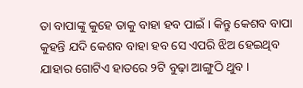ତା ବାପାଙ୍କୁ କୁହେ ତାକୁ ବାହା ହବ ପାଇଁ । କିନ୍ତୁ କେଶବ ବାପା କୁହନ୍ତି ଯଦି କେଶବ ବାହା ହବ ସେ ଏପରି ଝିଅ ହେଇଥିବ ଯାହାର ଗୋଟିଏ ହାତରେ ୨ଟି ବୁଢ଼ା ଆଙ୍ଗୁଠି ଥୁବ ।